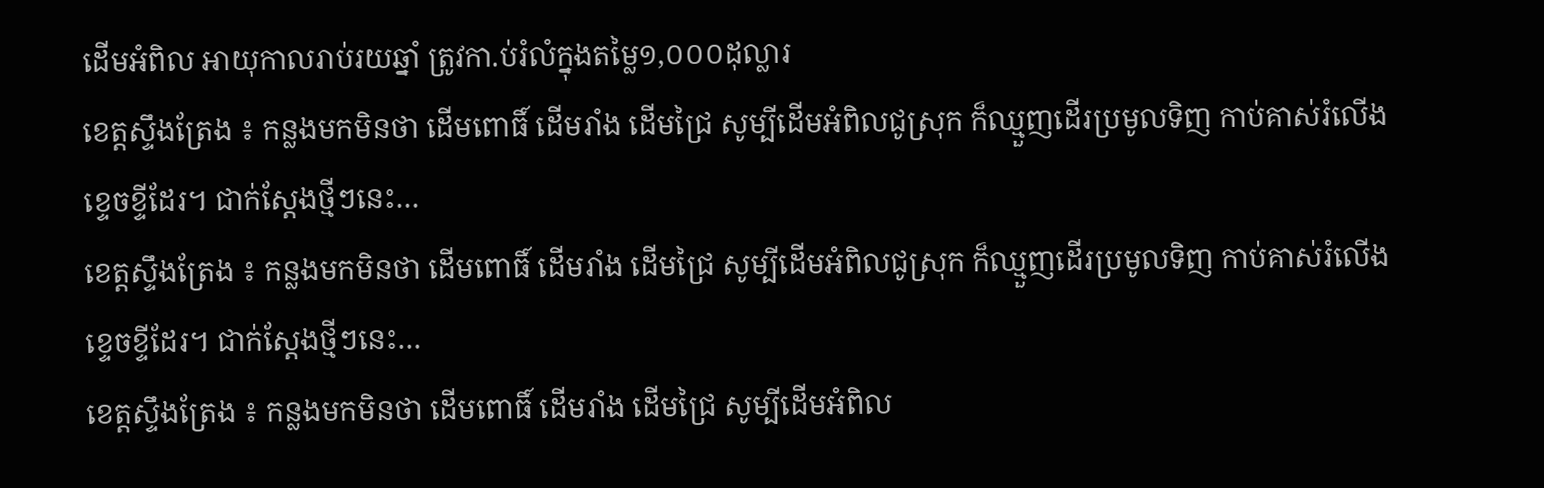ដើមអំពិល អាយុកាលរាប់រយឆ្នាំ ត្រូវកា.ប់រំលំក្នុងតម្លៃ១,០០០ដុល្លារ
ខេត្តស្ទឹងត្រែង ៖ កន្លងមកមិនថា ដើមពោធិ៍ ដើមរាំង ដើមជ្រៃ សូម្បីដើមអំពិលជូស្រុក ក៏ឈ្មួញដើរប្រមូលទិញ កាប់គាស់រំលើងខ្ទេចខ្ទីដែរ។ ជាក់ស្តែងថ្មីៗនេះ…
ខេត្តស្ទឹងត្រែង ៖ កន្លងមកមិនថា ដើមពោធិ៍ ដើមរាំង ដើមជ្រៃ សូម្បីដើមអំពិលជូស្រុក ក៏ឈ្មួញដើរប្រមូលទិញ កាប់គាស់រំលើងខ្ទេចខ្ទីដែរ។ ជាក់ស្តែងថ្មីៗនេះ…
ខេត្តស្ទឹងត្រែង ៖ កន្លងមកមិនថា ដើមពោធិ៍ ដើមរាំង ដើមជ្រៃ សូម្បីដើមអំពិល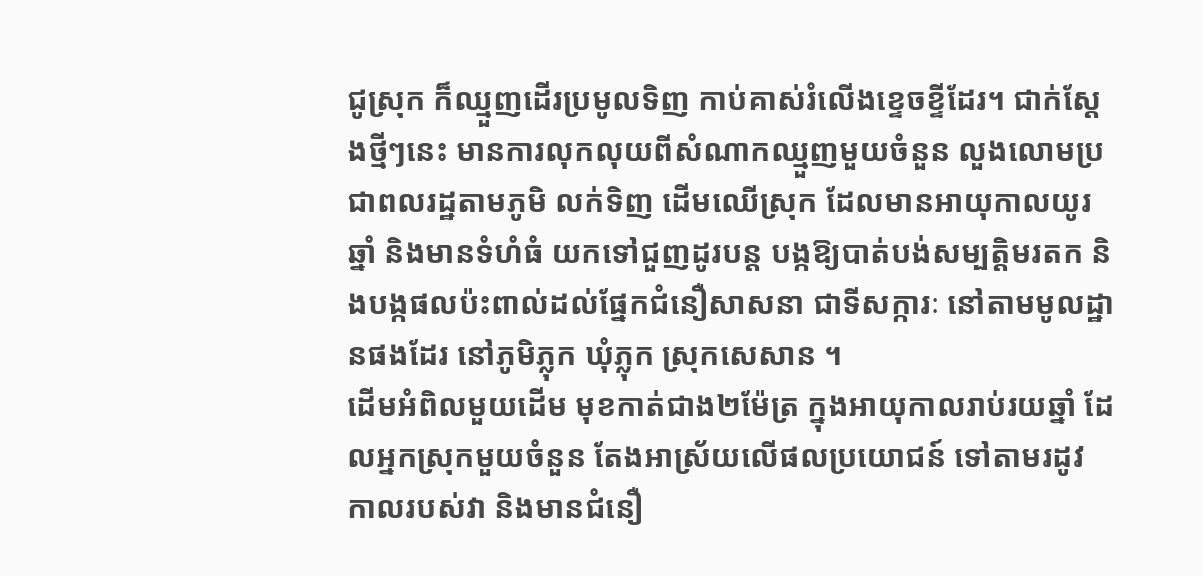ជូស្រុក ក៏ឈ្មួញដើរប្រមូលទិញ កាប់គាស់រំលើងខ្ទេចខ្ទីដែរ។ ជាក់ស្តែងថ្មីៗនេះ មានការលុកលុយពីសំណាកឈ្មួញមួយចំនួន លួងលោមប្រជាពលរដ្ឋតាមភូមិ លក់ទិញ ដើមឈើស្រុក ដែលមានអាយុកាលយូរឆ្នាំ និងមានទំហំធំ យកទៅជួញដូរបន្ត បង្កឱ្យបាត់បង់សម្បត្តិមរតក និងបង្កផលប៉ះពាល់ដល់ផ្នែកជំនឿសាសនា ជាទីសក្ការៈ នៅតាមមូលដ្ឋានផងដែរ នៅភូមិភ្លុក ឃុំភ្លុក ស្រុកសេសាន ។
ដើមអំពិលមួយដើម មុខកាត់ជាង២ម៉ែត្រ ក្នុងអាយុកាលរាប់រយឆ្នាំ ដែលអ្នកស្រុកមួយចំនួន តែងអាស្រ័យលើផលប្រយោជន៍ ទៅតាមរដូវ កាលរបស់វា និងមានជំនឿ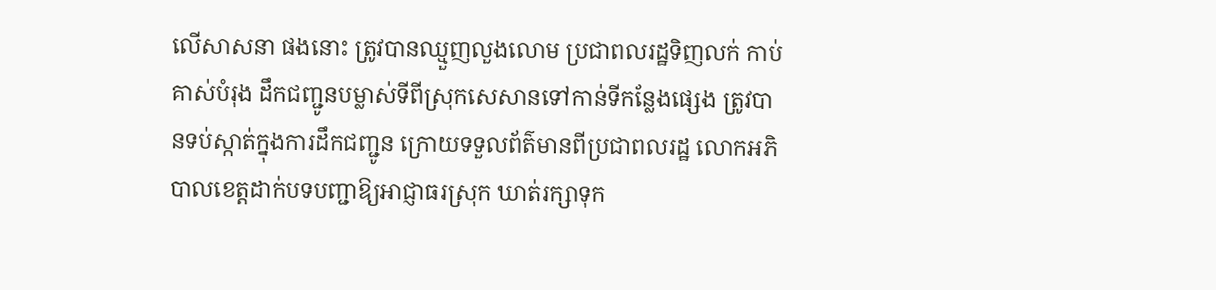លើសាសនា ផងនោះ ត្រូវបានឈ្មួញលួងលោម ប្រជាពលរដ្ឋទិញលក់ កាប់គាស់បំរុង ដឹកជញ្ជូនបម្លាស់ទីពីស្រុកសេសានទៅកាន់ទីកន្លែងផ្សេង ត្រូវបានទប់ស្កាត់ក្នុងការដឹកជញ្ជូន ក្រោយទទួលព័ត៌មានពីប្រជាពលរដ្ឋ លោកអភិបាលខេត្តដាក់បទបញ្ជាឱ្យអាជ្ញាធរស្រុក ឃាត់រក្សាទុក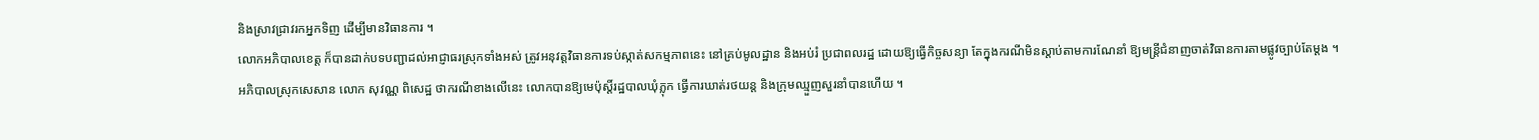និងស្រាវជ្រាវរកអ្នកទិញ ដើម្បីមានវិធានការ ។
លោកអភិបាលខេត្ត ក៏បានដាក់បទបញ្ជាដល់អាជ្ញាធរស្រុកទាំងអស់ ត្រូវអនុវត្តវិធានការទប់ស្កាត់សកម្មភាពនេះ នៅគ្រប់មូលដ្ឋាន និងអប់រំ ប្រជាពលរដ្ឋ ដោយឱ្យធ្វើកិច្ចសន្យា តែក្នុងករណីមិនស្តាប់តាមការណែនាំ ឱ្យមន្ត្រីជំនាញចាត់វិធានការតាមផ្លូវច្បាប់តែម្តង ។
អភិបាលស្រុកសេសាន លោក សុវណ្ណ ពិសេដ្ឋ ថាករណីខាងលើនេះ លោកបានឱ្យមេប៉ុស្តិ៍រដ្ឋបាលឃុំភ្លុក ធ្វើការឃាត់រថយន្ត និងក្រុមឈ្មួញសួរនាំបានហើយ ។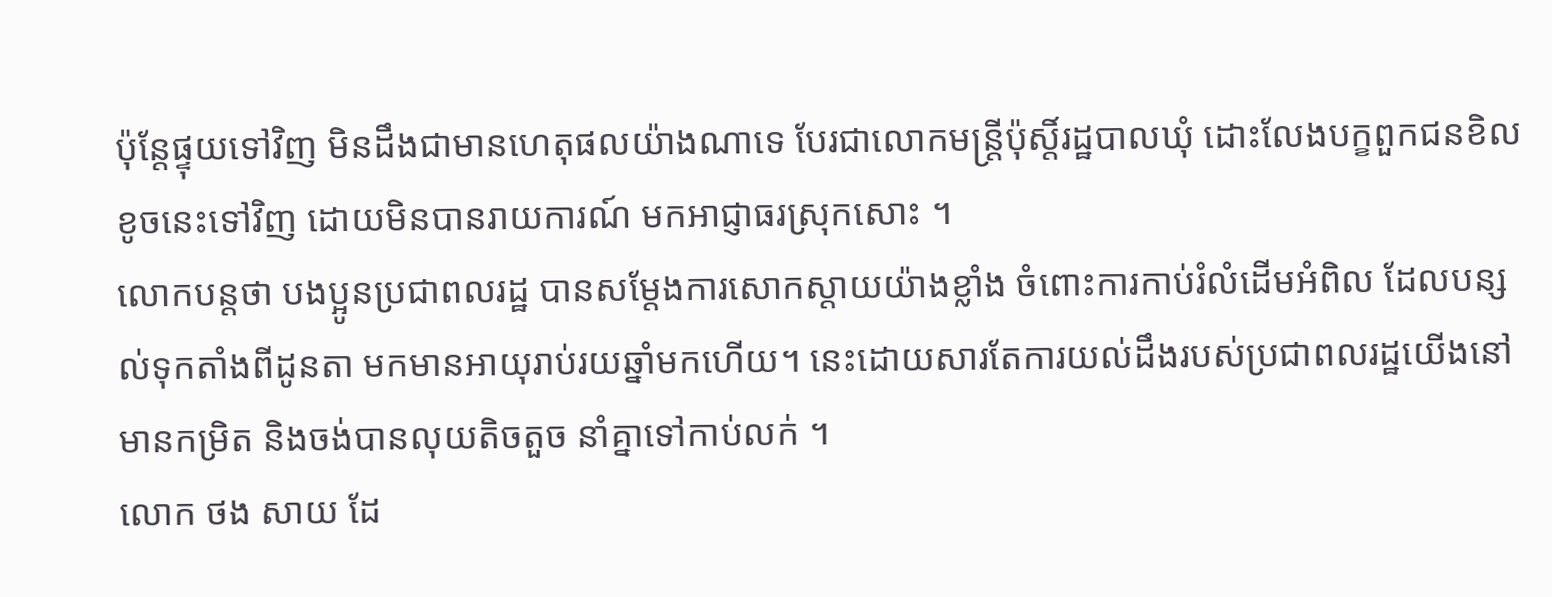ប៉ុន្តែផ្ទុយទៅវិញ មិនដឹងជាមានហេតុផលយ៉ាងណាទេ បែរជាលោកមន្ត្រីប៉ុស្តិ៍រដ្ឋបាលឃុំ ដោះលែងបក្ខពួកជនខិលខូចនេះទៅវិញ ដោយមិនបានរាយការណ៍ មកអាជ្ញាធរស្រុកសោះ ។
លោកបន្តថា បងប្អូនប្រជាពលរដ្ឋ បានសម្ដែងការសោកស្តាយយ៉ាងខ្លាំង ចំពោះការកាប់រំលំដើមអំពិល ដែលបន្សល់ទុកតាំងពីដូនតា មកមានអាយុរាប់រយឆ្នាំមកហើយ។ នេះដោយសារតែការយល់ដឹងរបស់ប្រជាពលរដ្ឋយើងនៅមានកម្រិត និងចង់បានលុយតិចតួច នាំគ្នាទៅកាប់លក់ ។
លោក ថង សាយ ដែ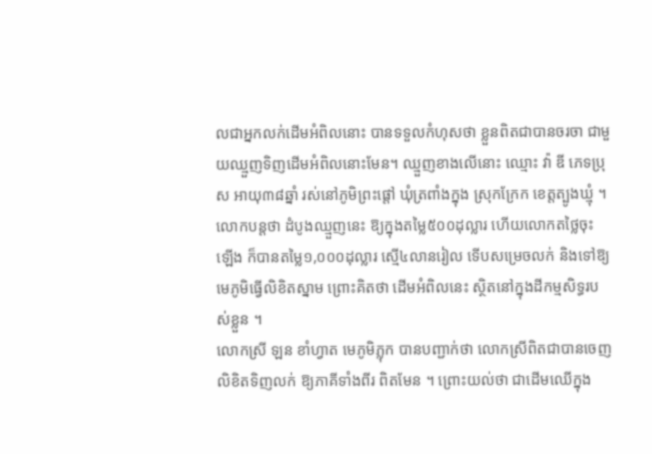លជាអ្នកលក់ដើមអំពិលនោះ បានទទួលកំហុសថា ខ្លួនពិតជាបានចរចា ជាមួយឈ្មួញទិញដើមអំពិលនោះមែន។ ឈ្មួញខាងលើនោះ ឈ្មោះ វ៉ា ឌី ភេទប្រុស អាយុ៣៨ឆ្នាំ រស់នៅភូមិព្រះផ្តៅ ឃុំត្រពាំងក្នុង ស្រុកក្រែក ខេត្តត្បូងឃ្មុំ ។
លោកបន្តថា ដំបូងឈ្មួញនេះ ឱ្យក្នុងតម្លៃ៥០០ដុល្លារ ហើយលោកតថ្លៃចុះឡើង ក៏បានតម្លៃ១,០០០ដុល្លារ ស្មើ៤លានរៀល ទើបសម្រេចលក់ និងទៅឱ្យមេភូមិធ្វើលិខិតស្នាម ព្រោះគិតថា ដើមអំពិលនេះ ស្ថិតនៅក្នុងដីកម្មសិទ្ធរបស់ខ្លួន ។
លោកស្រី ឡន ខាំហ្វាត មេភូមិភ្លុក បានបញ្ជាក់ថា លោកស្រីពិតជាបានចេញលិខិតទិញលក់ ឱ្យភាគីទាំងពីរ ពិតមែន ។ ព្រោះយល់ថា ជាដើមឈើក្នុង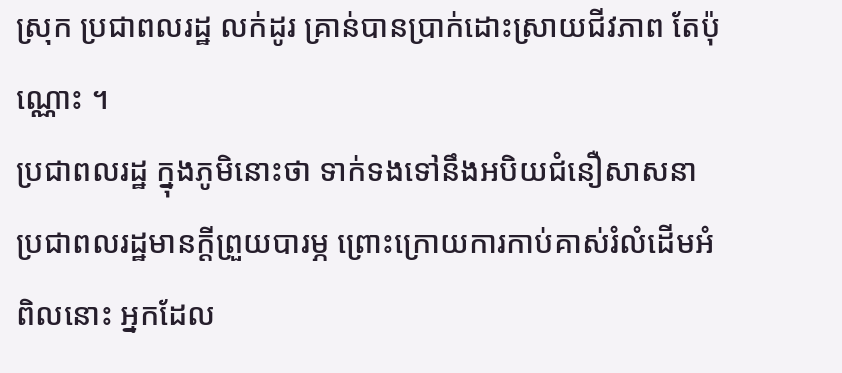ស្រុក ប្រជាពលរដ្ឋ លក់ដូរ គ្រាន់បានប្រាក់ដោះស្រាយជីវភាព តែប៉ុណ្ណោះ ។
ប្រជាពលរដ្ឋ ក្នុងភូមិនោះថា ទាក់ទងទៅនឹងអបិយជំនឿសាសនា ប្រជាពលរដ្ឋមានក្តីព្រួយបារម្ភ ព្រោះក្រោយការកាប់គាស់រំលំដើមអំពិលនោះ អ្នកដែល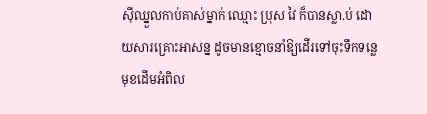ស៊ីឈ្នួលកាប់គាស់ម្នាក់ ឈ្មោះ ប្រុស វៃ ក៏បានស្លា.ប់ ដោយសារគ្រោះអាសន្ន ដូចមានខ្មោចនាំឱ្យដើរទៅចុះទឹកទន្លេ មុខដើមអំពិល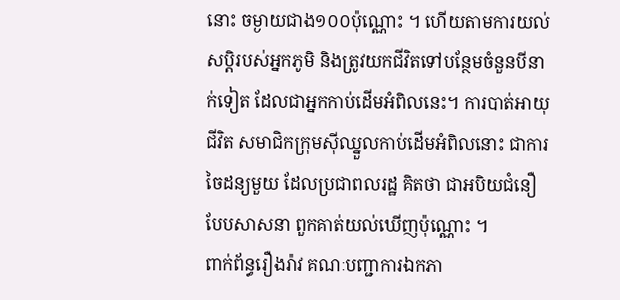នោះ ចម្ងាយជាង១០០ប៉ុណ្ណោះ ។ ហើយតាមការយល់សប្តិរបស់អ្នកភូមិ និងត្រូវយកជីវិតទៅបន្ថែមចំនួនបីនាក់ទៀត ដែលជាអ្នកកាប់ដើមអំពិលនេះ។ ការបាត់អាយុជីវិត សមាជិកក្រុមស៊ីឈ្នួលកាប់ដើមអំពិលនោះ ជាការចៃដន្យមួយ ដែលប្រជាពលរដ្ឋ គិតថា ជាអបិយជំនឿ បែបសាសនា ពួកគាត់យល់ឃើញប៉ុណ្ណោះ ។
ពាក់ព័ន្ធរឿងរ៉ាវ គណៈបញ្ជាការឯកភា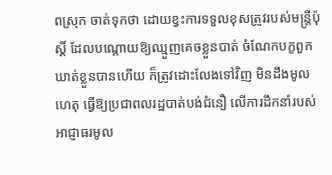ពស្រុក ចាត់ទុកថា ដោយខ្វះការទទួលខុសត្រូវរបស់មន្ត្រីប៉ុស្តិ៍ ដែលបណ្តោយឱ្យឈ្មួញគេចខ្លួនបាត់ ចំណែកបក្ខពួកឃាត់ខ្លួនបានហើយ ក៏ត្រូវដោះលែងទៅវិញ មិនដឹងមូលហេតុ ធ្វើឱ្យប្រជាពលរដ្ឋបាត់បង់ជំនឿ លើការដឹកនាំរបស់អាជ្ញាធរមូល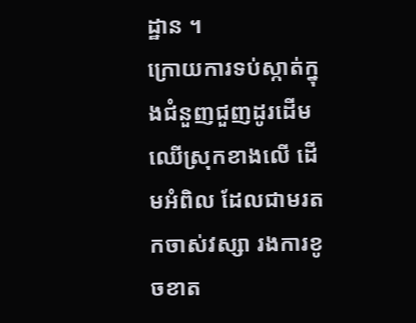ដ្ឋាន ។
ក្រោយការទប់ស្កាត់ក្នុងជំនួញជួញដូរដើមឈើស្រុកខាងលើ ដើមអំពិល ដែលជាមរតកចាស់វស្សា រងការខូចខាត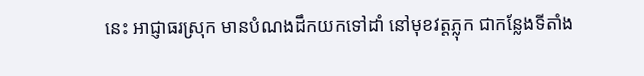នេះ អាជ្ញាធរស្រុក មានបំណងដឹកយកទៅដាំ នៅមុខវត្តភ្លុក ជាកន្លែងទីតាំង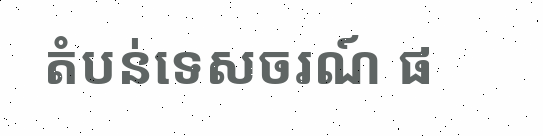តំបន់ទេសចរណ៍ ផ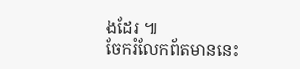ងដែរ ៕
ចែករំលែកព័តមាននេះ